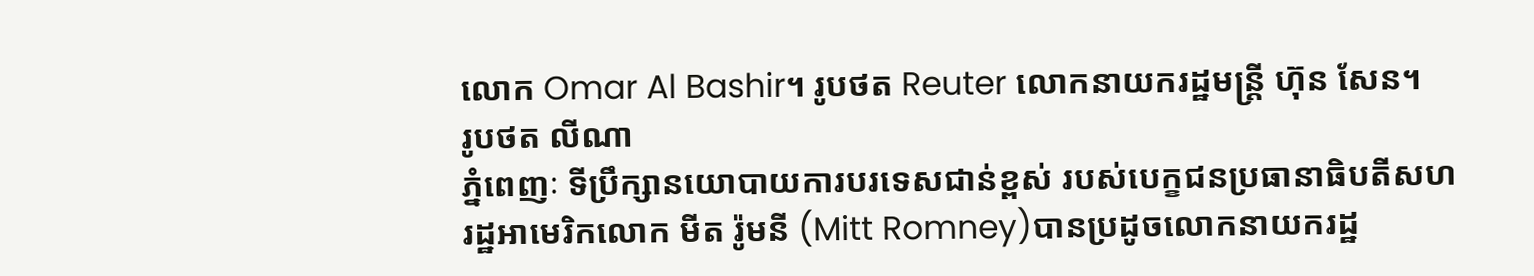លោក Omar Al Bashir។ រូបថត Reuter លោកនាយករដ្ឋមន្ត្រី ហ៊ុន សែន។
រូបថត លីណា
ភ្នំពេញៈ ទីប្រឹក្សានយោបាយការបរទេសជាន់ខ្ពស់ របស់បេក្ខជនប្រធានាធិបតីសហរដ្ឋអាមេរិកលោក មីត រ៉ូមនី (Mitt Romney)បានប្រដូចលោកនាយករដ្ឋ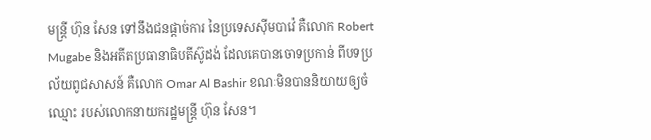មន្ត្រី ហ៊ុន សែន ទៅនឹងជនផ្ដាច់ការ នៃប្រទេសស៊ីមបាវ៉េ គឺលោក Robert Mugabe និងអតីតប្រធានាធិបតីស៊ូដង់ ដែលគេបានចោទប្រកាន់ ពីបទប្រល័យពូជសាសន៍ គឺលោក Omar Al Bashir ខណៈមិនបាននិយាយឲ្យចំឈ្មោះ របស់លោកនាយករដ្ឋមន្ត្រី ហ៊ុន សែន។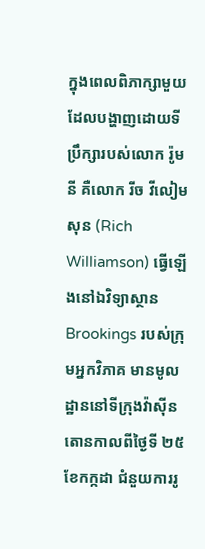ក្នុងពេលពិភាក្សាមួយ ដែលបង្ហាញដោយទីប្រឹក្សារបស់លោក រ៉ូមនី គឺលោក រីច វីលៀមសុន (Rich Williamson) ធ្វើឡើងនៅឯវិទ្យាស្ថាន Brookings របស់ក្រុមអ្នកវិភាគ មានមូលដ្ឋាននៅទីក្រុងវ៉ាស៊ីនតោនកាលពីថ្ងៃទី ២៥ ខែកក្កដា ជំនួយការរូ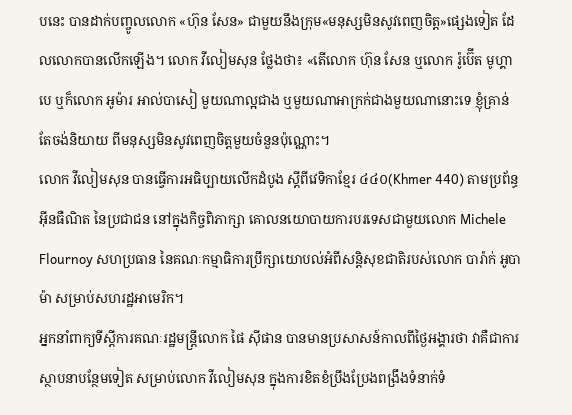បនេះ បានដាក់បញ្ចូលលោក «ហ៊ុន សែន» ជាមួយនឹងក្រុម«មនុស្សមិនសូវពេញចិត្ត»ផ្សេងទៀត ដែលលោកបានលើកឡើង។ លោក វីលៀមសុន ថ្លែងថា៖ «តើលោក ហ៊ុន សែន ឬលោក រ៉ូប៊ើត មូហ្គាបេ ឬក៏លោក អូម៉ារ អាល់បាសៀ មួយណាល្អជាង ឬមួយណាអាក្រក់ជាងមួយណានោះទេ ខ្ញុំគ្រាន់តែចង់និយាយ ពីមនុស្សមិនសូវពេញចិត្តមួយចំនួនប៉ុណ្ណោះ។
លោក វីលៀមសុន បានធ្វើការអធិប្បាយលើកដំបូង ស្ដីពីវេទិកាខ្មែរ ៤៤០(Khmer 440) តាមប្រព័ន្ធអ៊ីនធឺណិត នៃប្រជាជន នៅក្នុងកិច្ចពិភាក្សា គោលនយោបាយការបរទេសជាមួយលោក Michele Flournoy សហប្រធាន នៃគណៈកម្មាធិការប្រឹក្សាយោបល់អំពីសន្តិសុខជាតិរបស់លោក បារ៉ាក់ អូបាម៉ា សម្រាប់សហរដ្ឋអាមេរិក។
អ្នកនាំពាក្យទីស្តីការគណៈរដ្ឋមន្ត្រីលោក ផៃ ស៊ីផាន បានមានប្រសាសន៍កាលពីថ្ងៃអង្គារថា វាគឺជាការស្ថាបនាបន្ថែមទៀត សម្រាប់លោក វីលៀមសុន ក្នុងការខិតខំប្រឹងប្រែងពង្រឹងទំនាក់ទំ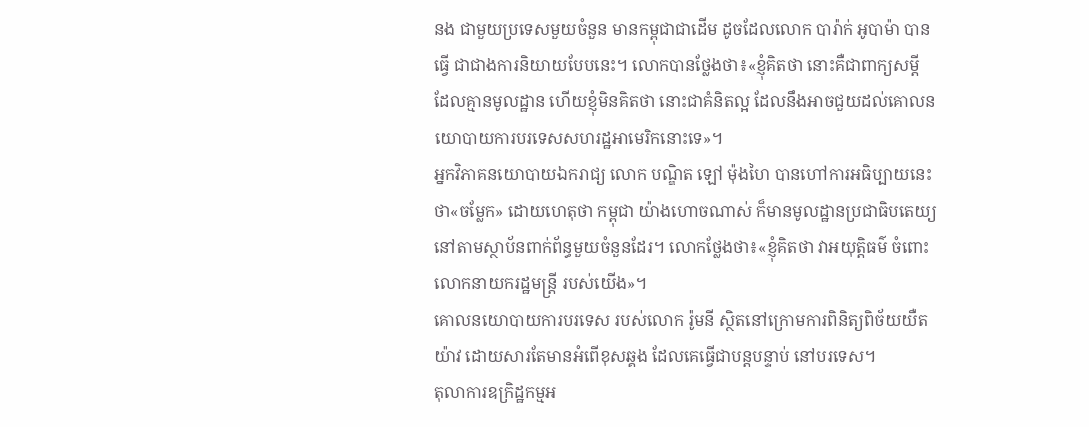នង ជាមួយប្រទេសមួយចំនួន មានកម្ពុជាជាដើម ដូចដែលលោក បារ៉ាក់ អូបាម៉ា បានធ្វើ ជាជាងការនិយាយបែបនេះ។ លោកបានថ្លែងថា៖«ខ្ញុំគិតថា នោះគឺជាពាក្យសម្ដី ដែលគ្មានមូលដ្ឋាន ហើយខ្ញុំមិនគិតថា នោះជាគំនិតល្អ ដែលនឹងអាចជួយដល់គោលនយោបាយការបរទេសសហរដ្ឋអាមេរិកនោះទេ»។
អ្នកវិភាគនយោបាយឯករាជ្យ លោក បណ្ឌិត ឡៅ ម៉ុងហៃ បានហៅការអធិប្បាយនេះថា«ចម្លែក» ដោយហេតុថា កម្ពុជា យ៉ាងហោចណាស់ ក៏មានមូលដ្ឋានប្រជាធិបតេយ្យ នៅតាមស្ថាប័នពាក់ព័ន្ធមួយចំនួនដែរ។ លោកថ្លែងថា៖«ខ្ញុំគិតថា វាអយុត្តិធម៌ ចំពោះលោកនាយករដ្ឋមន្ត្រី របស់យើង»។
គោលនយោបាយការបរទេស របស់លោក រ៉ូមនី ស្ថិតនៅក្រោមការពិនិត្យពិច័យយឺតយ៉ាវ ដោយសារតែមានអំពើខុសឆ្គង ដែលគេធ្វើជាបន្តបន្ទាប់ នៅបរទេស។
តុលាការឧក្រិដ្ឋកម្មអ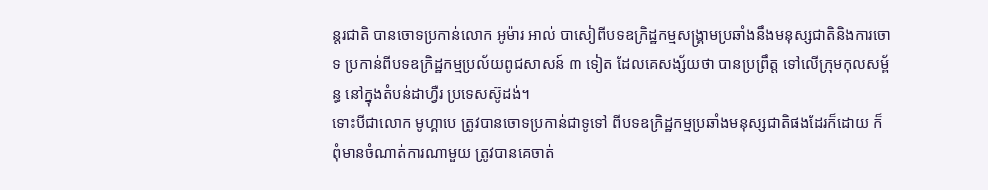ន្តរជាតិ បានចោទប្រកាន់លោក អូម៉ារ អាល់ បាសៀពីបទឧក្រិដ្ឋកម្មសង្គ្រាមប្រឆាំងនឹងមនុស្សជាតិនិងការចោទ ប្រកាន់ពីបទឧក្រិដ្ឋកម្មប្រល័យពូជសាសន៍ ៣ ទៀត ដែលគេសង្ស័យថា បានប្រព្រឹត្ត ទៅលើក្រុមកុលសម្ព័ន្ធ នៅក្នុងតំបន់ដាហ្វឺរ ប្រទេសស៊ូដង់។
ទោះបីជាលោក មូហ្គាបេ ត្រូវបានចោទប្រកាន់ជាទូទៅ ពីបទឧក្រិដ្ឋកម្មប្រឆាំងមនុស្សជាតិផងដែរក៏ដោយ ក៏ពុំមានចំណាត់ការណាមួយ ត្រូវបានគេចាត់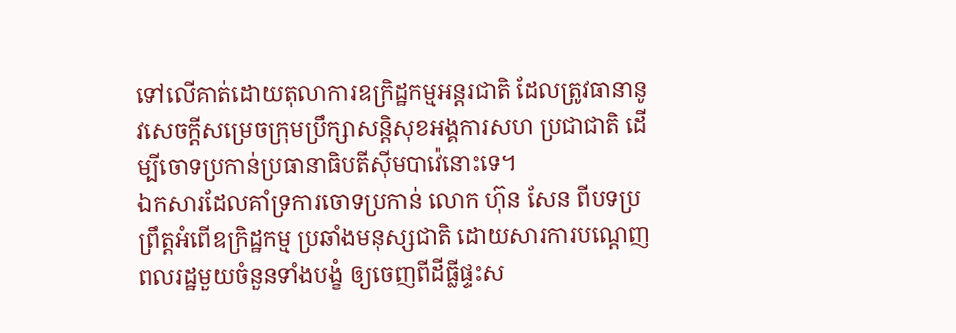ទៅលើគាត់ដោយតុលាការឧក្រិដ្ឋកម្មអន្តរជាតិ ដែលត្រូវធានានូវសេចក្ដីសម្រេចក្រុមប្រឹក្សាសន្តិសុខអង្គការសហ ប្រជាជាតិ ដើម្បីចោទប្រកាន់ប្រធានាធិបតីស៊ីមបាវ៉េនោះទេ។
ឯកសារដែលគាំទ្រការចោទប្រកាន់ លោក ហ៊ុន សែន ពីបទប្រព្រឹត្តអំពើឧក្រិដ្ឋកម្ម ប្រឆាំងមនុស្សជាតិ ដោយសារការបណ្ដេញពលរដ្ឋមួយចំនួនទាំងបង្ខំ ឲ្យចេញពីដីធ្លីផ្ទះស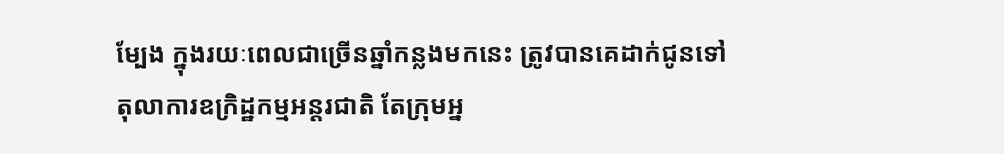ម្បែង ក្នុងរយៈពេលជាច្រើនឆ្នាំកន្លងមកនេះ ត្រូវបានគេដាក់ជូនទៅតុលាការឧក្រិដ្ឋកម្មអន្តរជាតិ តែក្រុមអ្ន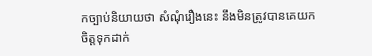កច្បាប់និយាយថា សំណុំរឿងនេះ នឹងមិនត្រូវបានគេយកចិត្តទុកដាក់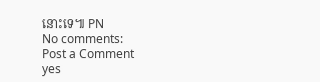នោះទេ៕ PN
No comments:
Post a Comment
yes